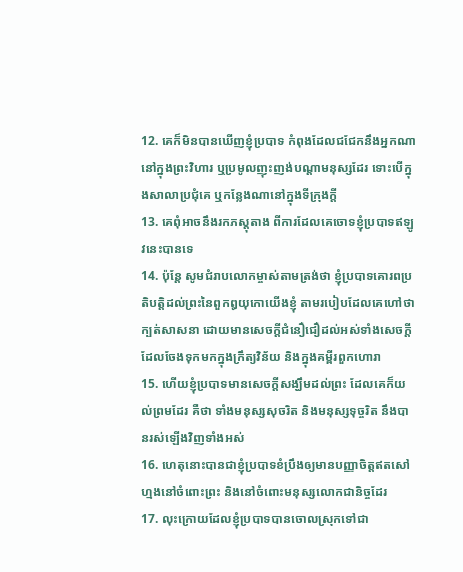12. គេក៏មិនបានឃើញខ្ញុំប្របាទ កំពុងដែលជជែកនឹងអ្នកណា នៅក្នុងព្រះវិហារ ឬប្រមូលញុះញង់បណ្តាមនុស្សដែរ ទោះបើក្នុងសាលាប្រជុំគេ ឬកន្លែងណានៅក្នុងទីក្រុងក្តី
13. គេពុំអាចនឹងរកភស្តុតាង ពីការដែលគេចោទខ្ញុំប្របាទឥឡូវនេះបានទេ
14. ប៉ុន្តែ សូមជំរាបលោកម្ចាស់តាមត្រង់ថា ខ្ញុំប្របាទគោរពប្រតិបត្តិដល់ព្រះនៃពួកឰយុកោយើងខ្ញុំ តាមរបៀបដែលគេហៅថា ក្បត់សាសនា ដោយមានសេចក្ដីជំនឿជឿដល់អស់ទាំងសេចក្ដី ដែលចែងទុកមកក្នុងក្រឹត្យវិន័យ និងក្នុងគម្ពីរពួកហោរា
15. ហើយខ្ញុំប្របាទមានសេចក្ដីសង្ឃឹមដល់ព្រះ ដែលគេក៏យល់ព្រមដែរ គឺថា ទាំងមនុស្សសុចរិត និងមនុស្សទុច្ចរិត នឹងបានរស់ឡើងវិញទាំងអស់
16. ហេតុនោះបានជាខ្ញុំប្របាទខំប្រឹងឲ្យមានបញ្ញាចិត្តឥតសៅហ្មងនៅចំពោះព្រះ និងនៅចំពោះមនុស្សលោកជានិច្ចដែរ
17. លុះក្រោយដែលខ្ញុំប្របាទបានចោលស្រុកទៅជា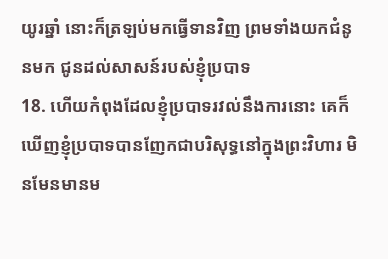យូរឆ្នាំ នោះក៏ត្រឡប់មកធ្វើទានវិញ ព្រមទាំងយកជំនូនមក ជូនដល់សាសន៍របស់ខ្ញុំប្របាទ
18. ហើយកំពុងដែលខ្ញុំប្របាទរវល់នឹងការនោះ គេក៏ឃើញខ្ញុំប្របាទបានញែកជាបរិសុទ្ធនៅក្នុងព្រះវិហារ មិនមែនមានម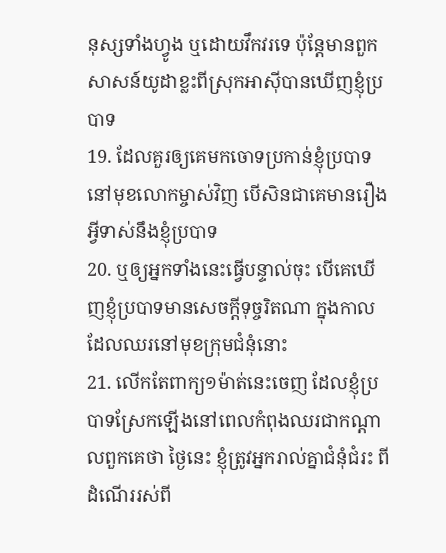នុស្សទាំងហ្វូង ឬដោយវឹកវរទេ ប៉ុន្តែមានពួកសាសន៍យូដាខ្លះពីស្រុកអាស៊ីបានឃើញខ្ញុំប្របាទ
19. ដែលគួរឲ្យគេមកចោទប្រកាន់ខ្ញុំប្របាទនៅមុខលោកម្ចាស់វិញ បើសិនជាគេមានរឿងអ្វីទាស់នឹងខ្ញុំប្របាទ
20. ឬឲ្យអ្នកទាំងនេះធ្វើបន្ទាល់ចុះ បើគេឃើញខ្ញុំប្របាទមានសេចក្ដីទុច្ចរិតណា ក្នុងកាលដែលឈរនៅមុខក្រុមជំនុំនោះ
21. លើកតែពាក្យ១ម៉ាត់នេះចេញ ដែលខ្ញុំប្របាទស្រែកឡើងនៅពេលកំពុងឈរជាកណ្តាលពួកគេថា ថ្ងៃនេះ ខ្ញុំត្រូវអ្នករាល់គ្នាជំនុំជំរះ ពីដំណើររស់ពី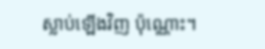ស្លាប់ឡើងវិញ ប៉ុណ្ណោះ។